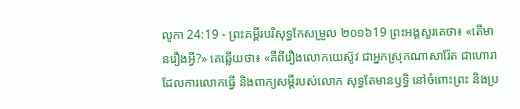លូកា 24:19 - ព្រះគម្ពីរបរិសុទ្ធកែសម្រួល ២០១៦19 ព្រះអង្គសួរគេថា៖ «តើមានរឿងអ្វី?» គេឆ្លើយថា៖ «គឺពីរឿងលោកយេស៊ូវ ជាអ្នកស្រុកណាសារ៉ែត ជាហោរា ដែលការលោកធ្វើ និងពាក្យសម្ដីរបស់លោក សុទ្ធតែមានឫទ្ធិ នៅចំពោះព្រះ និងប្រ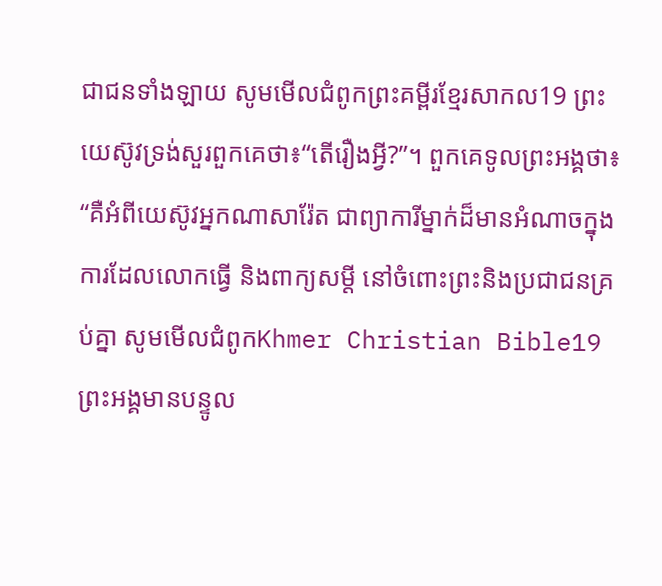ជាជនទាំងឡាយ សូមមើលជំពូកព្រះគម្ពីរខ្មែរសាកល19 ព្រះយេស៊ូវទ្រង់សួរពួកគេថា៖“តើរឿងអ្វី?”។ ពួកគេទូលព្រះអង្គថា៖ “គឺអំពីយេស៊ូវអ្នកណាសារ៉ែត ជាព្យាការីម្នាក់ដ៏មានអំណាចក្នុងការដែលលោកធ្វើ និងពាក្យសម្ដី នៅចំពោះព្រះនិងប្រជាជនគ្រប់គ្នា សូមមើលជំពូកKhmer Christian Bible19 ព្រះអង្គមានបន្ទូល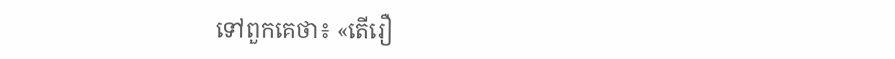ទៅពួកគេថា៖ «តើរឿ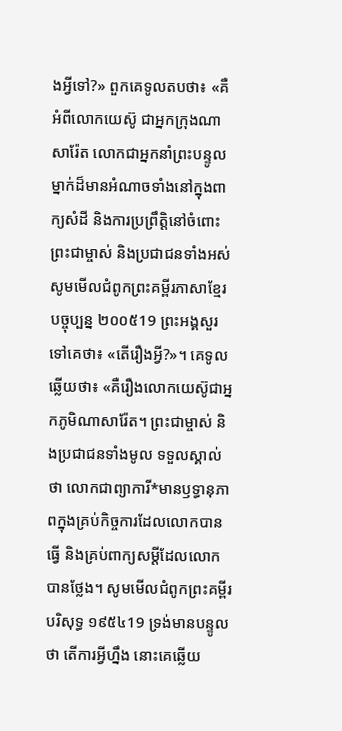ងអ្វីទៅ?» ពួកគេទូលតបថា៖ «គឺអំពីលោកយេស៊ូ ជាអ្នកក្រុងណាសារ៉ែត លោកជាអ្នកនាំព្រះបន្ទូលម្នាក់ដ៏មានអំណាចទាំងនៅក្នុងពាក្យសំដី និងការប្រព្រឹត្ដិនៅចំពោះព្រះជាម្ចាស់ និងប្រជាជនទាំងអស់ សូមមើលជំពូកព្រះគម្ពីរភាសាខ្មែរបច្ចុប្បន្ន ២០០៥19 ព្រះអង្គសួរទៅគេថា៖ «តើរឿងអ្វី?»។ គេទូលឆ្លើយថា៖ «គឺរឿងលោកយេស៊ូជាអ្នកភូមិណាសារ៉ែត។ ព្រះជាម្ចាស់ និងប្រជាជនទាំងមូល ទទួលស្គាល់ថា លោកជាព្យាការី*មានឫទ្ធានុភាពក្នុងគ្រប់កិច្ចការដែលលោកបានធ្វើ និងគ្រប់ពាក្យសម្ដីដែលលោកបានថ្លែង។ សូមមើលជំពូកព្រះគម្ពីរបរិសុទ្ធ ១៩៥៤19 ទ្រង់មានបន្ទូលថា តើការអ្វីហ្នឹង នោះគេឆ្លើយ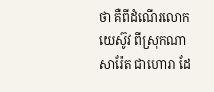ថា គឺពីដំណើរលោកយេស៊ូវ ពីស្រុកណាសារ៉ែត ជាហោរា ដែ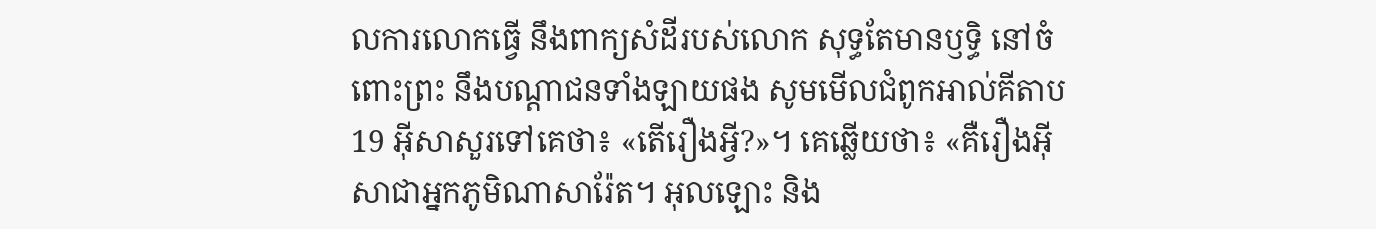លការលោកធ្វើ នឹងពាក្យសំដីរបស់លោក សុទ្ធតែមានឫទ្ធិ នៅចំពោះព្រះ នឹងបណ្តាជនទាំងឡាយផង សូមមើលជំពូកអាល់គីតាប19 អ៊ីសាសួរទៅគេថា៖ «តើរឿងអ្វី?»។ គេឆ្លើយថា៖ «គឺរឿងអ៊ីសាជាអ្នកភូមិណាសារ៉ែត។ អុលឡោះ និង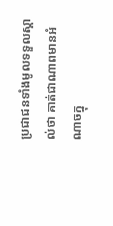ប្រជាជនទាំងមូលទទួលស្គាល់ថា គាត់ជាណាពមានអំណាចក្នុ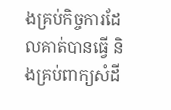ងគ្រប់កិច្ចការដែលគាត់បានធ្វើ និងគ្រប់ពាក្យសំដី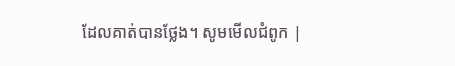ដែលគាត់បានថ្លែង។ សូមមើលជំពូក |